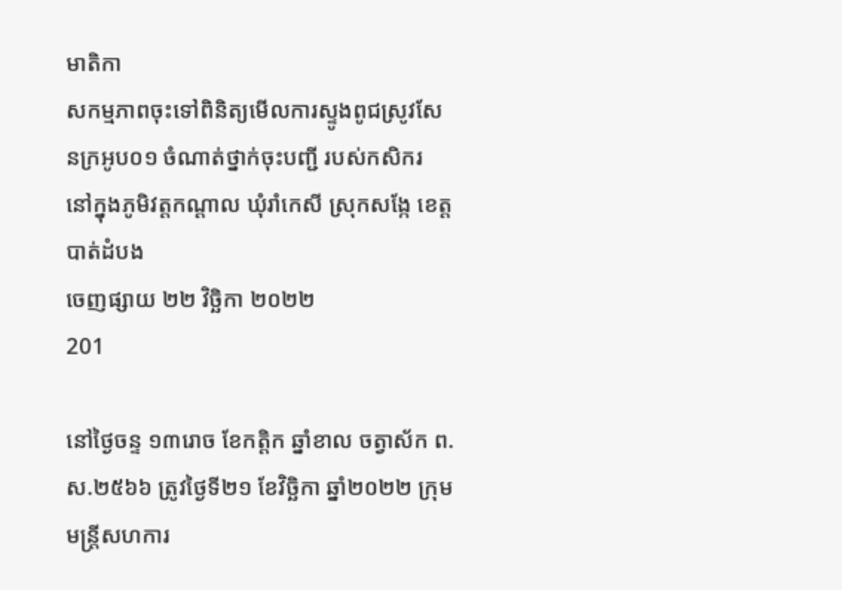មាតិកា
សកម្មភាពចុះទៅពិនិត្យមើលការស្ទូងពូជស្រូវសែនក្រអូប០១ ចំណាត់ថ្នាក់ចុះបញ្ជី របស់កសិករ នៅក្នុងភូមិវត្តកណ្តាល ឃុំរាំកេសី ស្រុកសង្កែ ខេត្តបាត់ដំបង
ចេញផ្សាយ ២២ វិច្ឆិកា ២០២២
201

នៅថ្ងៃចន្ទ ១៣រោច ខែកត្តិក ឆ្នាំខាល ចត្វាស័ក ព.ស.២៥៦៦ ត្រូវថ្ងៃទី២១ ខែវិច្ឆិកា ឆ្នាំ២០២២ ក្រុមមន្រ្តីសហការ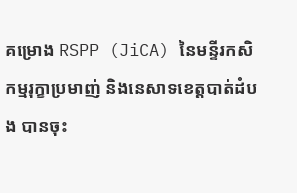គម្រោង RSPP (JiCA) នៃមន្ទីរកសិកម្មរុក្ខាប្រមាញ់ និងនេសាទខេត្តបាត់ដំបង បានចុះ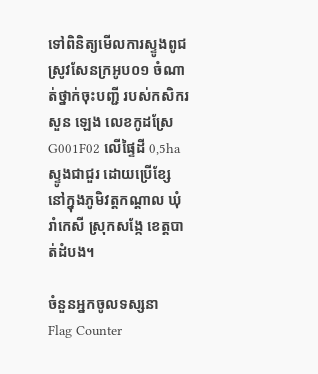ទៅពិនិត្យមើលការស្ទូងពូជស្រូវសែនក្រអូប០១ ចំណាត់ថ្នាក់ចុះបញ្ជី របស់កសិករ  សួន ឡេង លេខកូដស្រែ G001F02 លើផ្ទៃដី 0,5ha ស្ទូងជាជួរ ដោយប្រើខ្សែ នៅក្នុងភូមិវត្តកណ្តាល ឃុំរាំកេសី ស្រុកសង្កែ ខេត្តបាត់ដំបង។

ចំនួនអ្នកចូលទស្សនា
Flag Counter